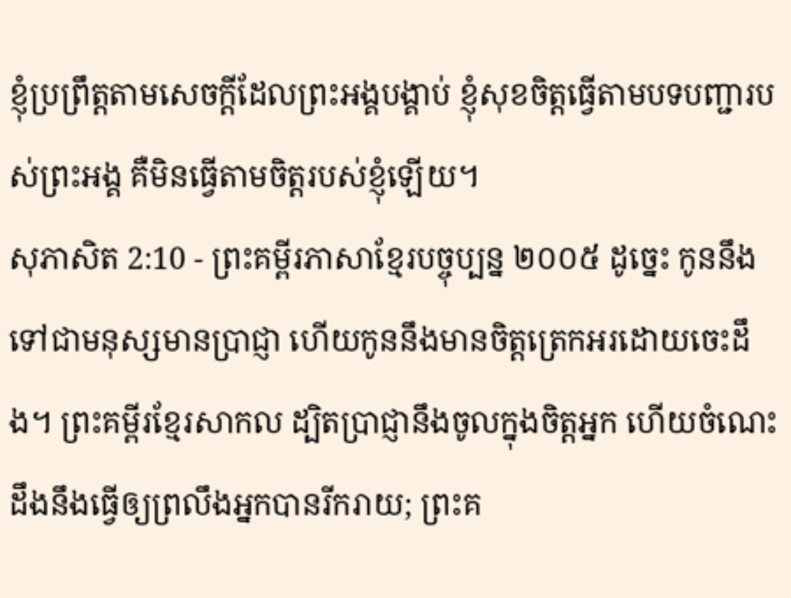ខ្ញុំប្រព្រឹត្តតាមសេចក្ដីដែលព្រះអង្គបង្គាប់ ខ្ញុំសុខចិត្តធ្វើតាមបទបញ្ជារបស់ព្រះអង្គ គឺមិនធ្វើតាមចិត្តរបស់ខ្ញុំឡើយ។
សុភាសិត 2:10 - ព្រះគម្ពីរភាសាខ្មែរបច្ចុប្បន្ន ២០០៥ ដូច្នេះ កូននឹងទៅជាមនុស្សមានប្រាជ្ញា ហើយកូននឹងមានចិត្តត្រេកអរដោយចេះដឹង។ ព្រះគម្ពីរខ្មែរសាកល ដ្បិតប្រាជ្ញានឹងចូលក្នុងចិត្តអ្នក ហើយចំណេះដឹងនឹងធ្វើឲ្យព្រលឹងអ្នកបានរីករាយ; ព្រះគ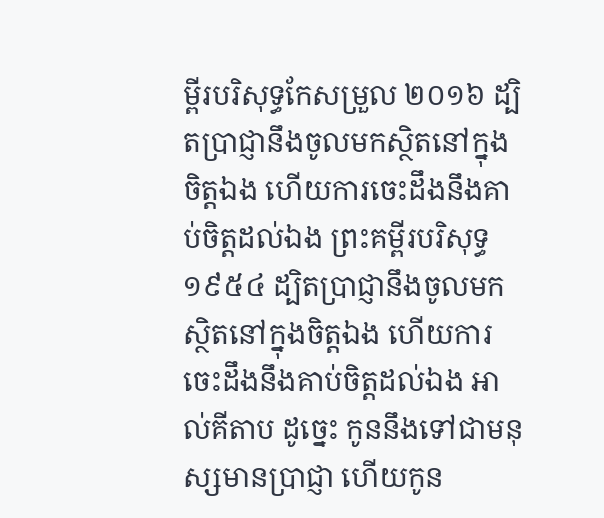ម្ពីរបរិសុទ្ធកែសម្រួល ២០១៦ ដ្បិតប្រាជ្ញានឹងចូលមកស្ថិតនៅក្នុងចិត្តឯង ហើយការចេះដឹងនឹងគាប់ចិត្តដល់ឯង ព្រះគម្ពីរបរិសុទ្ធ ១៩៥៤ ដ្បិតប្រាជ្ញានឹងចូលមកស្ថិតនៅក្នុងចិត្តឯង ហើយការចេះដឹងនឹងគាប់ចិត្តដល់ឯង អាល់គីតាប ដូច្នេះ កូននឹងទៅជាមនុស្សមានប្រាជ្ញា ហើយកូន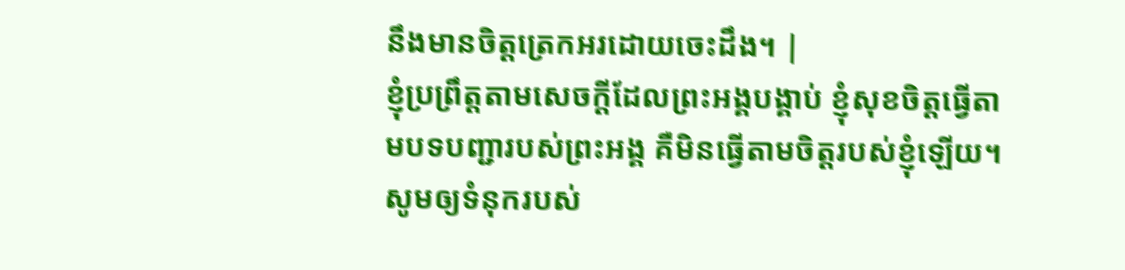នឹងមានចិត្តត្រេកអរដោយចេះដឹង។ |
ខ្ញុំប្រព្រឹត្តតាមសេចក្ដីដែលព្រះអង្គបង្គាប់ ខ្ញុំសុខចិត្តធ្វើតាមបទបញ្ជារបស់ព្រះអង្គ គឺមិនធ្វើតាមចិត្តរបស់ខ្ញុំឡើយ។
សូមឲ្យទំនុករបស់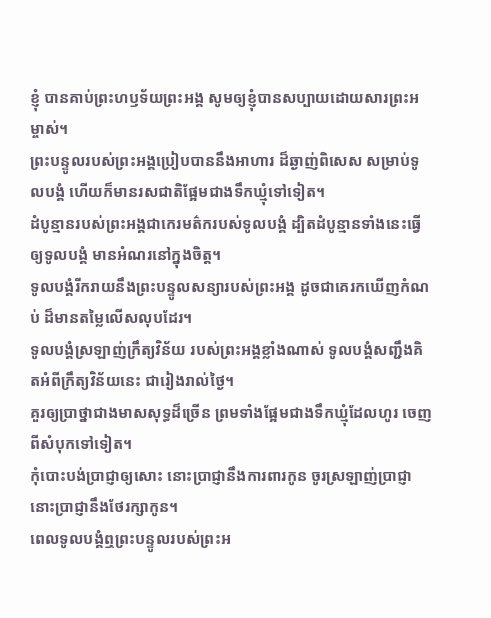ខ្ញុំ បានគាប់ព្រះហឫទ័យព្រះអង្គ សូមឲ្យខ្ញុំបានសប្បាយដោយសារព្រះអម្ចាស់។
ព្រះបន្ទូលរបស់ព្រះអង្គប្រៀបបាននឹងអាហារ ដ៏ឆ្ងាញ់ពិសេស សម្រាប់ទូលបង្គំ ហើយក៏មានរសជាតិផ្អែមជាងទឹកឃ្មុំទៅទៀត។
ដំបូន្មានរបស់ព្រះអង្គជាកេរមត៌ករបស់ទូលបង្គំ ដ្បិតដំបូន្មានទាំងនេះធ្វើឲ្យទូលបង្គំ មានអំណរនៅក្នុងចិត្ត។
ទូលបង្គំរីករាយនឹងព្រះបន្ទូលសន្យារបស់ព្រះអង្គ ដូចជាគេរកឃើញកំណប់ ដ៏មានតម្លៃលើសលុបដែរ។
ទូលបង្គំស្រឡាញ់ក្រឹត្យវិន័យ របស់ព្រះអង្គខ្លាំងណាស់ ទូលបង្គំសញ្ជឹងគិតអំពីក្រឹត្យវិន័យនេះ ជារៀងរាល់ថ្ងៃ។
គួរឲ្យប្រាថ្នាជាងមាសសុទ្ធដ៏ច្រើន ព្រមទាំងផ្អែមជាងទឹកឃ្មុំដែលហូរ ចេញពីសំបុកទៅទៀត។
កុំបោះបង់ប្រាជ្ញាឲ្យសោះ នោះប្រាជ្ញានឹងការពារកូន ចូរស្រឡាញ់ប្រាជ្ញា នោះប្រាជ្ញានឹងថែរក្សាកូន។
ពេលទូលបង្គំឮព្រះបន្ទូលរបស់ព្រះអ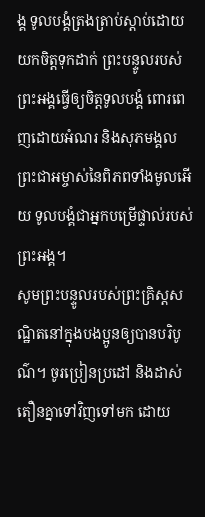ង្គ ទូលបង្គំត្រងត្រាប់ស្ដាប់ដោយយកចិត្តទុកដាក់ ព្រះបន្ទូលរបស់ព្រះអង្គធ្វើឲ្យចិត្តទូលបង្គំ ពោរពេញដោយអំណរ និងសុភមង្គល ព្រះជាអម្ចាស់នៃពិភពទាំងមូលអើយ ទូលបង្គំជាអ្នកបម្រើផ្ទាល់របស់ព្រះអង្គ។
សូមព្រះបន្ទូលរបស់ព្រះគ្រិស្តសណ្ឋិតនៅក្នុងបងប្អូនឲ្យបានបរិបូណ៌។ ចូរប្រៀនប្រដៅ និងដាស់តឿនគ្នាទៅវិញទៅមក ដោយ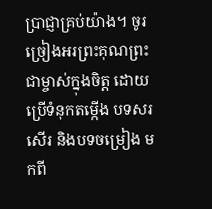ប្រាជ្ញាគ្រប់យ៉ាង។ ចូរច្រៀងអរព្រះគុណព្រះជាម្ចាស់ក្នុងចិត្ត ដោយប្រើទំនុកតម្កើង បទសរសើរ និងបទចម្រៀង មកពី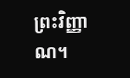ព្រះវិញ្ញាណ។